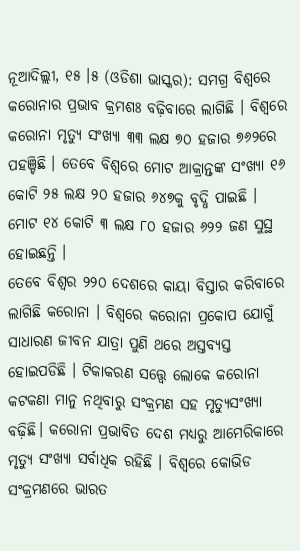ନୂଆଦିଲ୍ଲୀ, ୧୫ ।୫ (ଓଡିଶା ଭାସ୍କର): ସମଗ୍ର ବିଶ୍ୱରେ କରୋନାର ପ୍ରଭାବ କ୍ରମଶଃ ବଢ଼ିବାରେ ଲାଗିଛି । ବିଶ୍ୱରେ କରୋନା ମୃତ୍ୟୁ ସଂଖ୍ୟା ୩୩ ଲକ୍ଷ ୭୦ ହଜାର ୭୬୨ରେ ପହଞ୍ଚିଛି । ତେବେ ବିଶ୍ୱରେ ମୋଟ ଆକ୍ରାନ୍ତଙ୍କ ସଂଖ୍ୟା ୧୬ କୋଟି ୨୫ ଲକ୍ଷ ୨୦ ହଜାର ୬୪୭କୁ ବୃଦ୍ଧି ପାଇଛି । ମୋଟ ୧୪ କୋଟି ୩ ଲକ୍ଷ ୮୦ ହଜାର ୬୨୨ ଜଣ ସୁସ୍ଥ ହୋଇଛନ୍ତି ।
ତେବେ ବିଶ୍ୱର ୨୨୦ ଦେଶରେ କାୟା ବିସ୍ତାର କରିବାରେ ଲାଗିଛି କରୋନା । ବିଶ୍ୱରେ କରୋନା ପ୍ରକୋପ ଯୋଗୁଁ ସାଧାରଣ ଜୀବନ ଯାତ୍ରା ପୁଣି ଥରେ ଅସ୍ତବ୍ୟସ୍ତ ହୋଇପଡିଛି । ଟିକାକରଣ ସତ୍ତ୍ବେ ଲୋକେ କରୋନା କଟକଣା ମାନୁ ନଥିବାରୁ ସଂକ୍ରମଣ ସହ ମୃତ୍ୟୁସଂଖ୍ୟା ବଢ଼ିଛି। କରୋନା ପ୍ରଭାବିତ ଦେଶ ମଧ୍ୟରୁ ଆମେରିକାରେ ମୃତ୍ୟୁ ସଂଖ୍ୟା ସର୍ବାଧିକ ରହିଛି । ବିଶ୍ୱରେ କୋଭିଡ ସଂକ୍ରମଣରେ ଭାରତ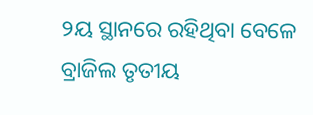୨ୟ ସ୍ଥାନରେ ରହିଥିବା ବେଳେ ବ୍ରାଜିଲ ତୃତୀୟ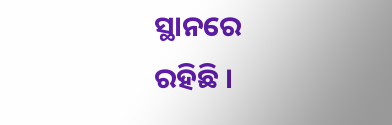ସ୍ଥାନରେ ରହିଛି ।